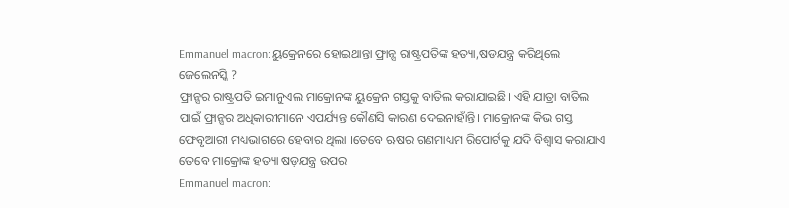Emmanuel macron:ୟୁକ୍ରେନରେ ହୋଇଥାନ୍ତା ଫ୍ରାନ୍ସ ରାଷ୍ଟ୍ରପତିଙ୍କ ହତ୍ୟା,ଷଡଯନ୍ତ୍ର କରିଥିଲେ ଜେଲେନସ୍କି ?
ଫ୍ରାନ୍ସର ରାଷ୍ଟ୍ରପତି ଇମାନୁଏଲ ମାକ୍ରୋନଙ୍କ ୟୁକ୍ରେନ ଗସ୍ତକୁ ବାତିଲ କରାଯାଇଛି। ଏହି ଯାତ୍ରା ବାତିଲ ପାଇଁ ଫ୍ରାନ୍ସର ଅଧିକାରୀମାନେ ଏପର୍ଯ୍ୟନ୍ତ କୌଣସି କାରଣ ଦେଇନାହାଁନ୍ତି। ମାକ୍ରୋନଙ୍କ କିଭ ଗସ୍ତ ଫେବୃଆରୀ ମଧ୍ୟଭାଗରେ ହେବାର ଥିଲା ।ତେବେ ଋଷର ଗଣମାଧ୍ୟମ ରିପୋର୍ଟକୁ ଯଦି ବିଶ୍ୱାସ କରାଯାଏ ତେବେ ମାକ୍ରୋଙ୍କ ହତ୍ୟା ଷଡ଼ଯନ୍ତ୍ର ଉପର
Emmanuel macron: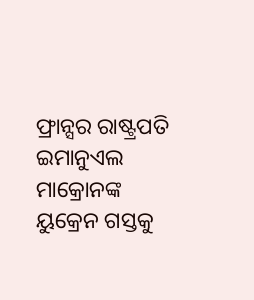ଫ୍ରାନ୍ସର ରାଷ୍ଟ୍ରପତି ଇମାନୁଏଲ ମାକ୍ରୋନଙ୍କ ୟୁକ୍ରେନ ଗସ୍ତକୁ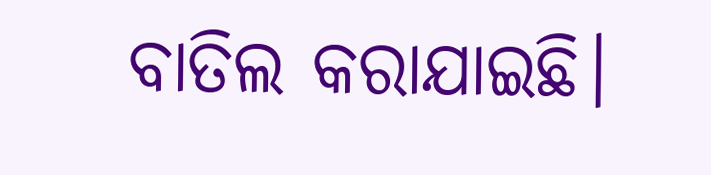ବାତିଲ କରାଯାଇଛି।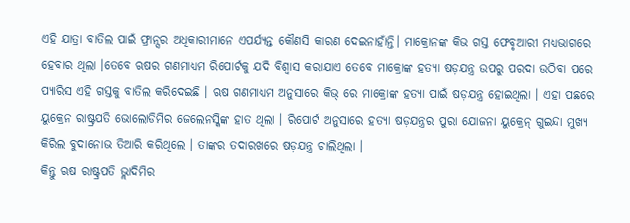ଏହି ଯାତ୍ରା ବାତିଲ ପାଇଁ ଫ୍ରାନ୍ସର ଅଧିକାରୀମାନେ ଏପର୍ଯ୍ୟନ୍ତ କୌଣସି କାରଣ ଦେଇନାହାଁନ୍ତି। ମାକ୍ରୋନଙ୍କ କିଭ ଗସ୍ତ ଫେବୃଆରୀ ମଧ୍ୟଭାଗରେ ହେବାର ଥିଲା ।ତେବେ ଋଷର ଗଣମାଧ୍ୟମ ରିପୋର୍ଟକୁ ଯଦି ବିଶ୍ୱାସ କରାଯାଏ ତେବେ ମାକ୍ରୋଙ୍କ ହତ୍ୟା ଷଡ଼ଯନ୍ତ୍ର ଉପରୁ ପରଦା ଉଠିବା ପରେ ପ୍ୟାରିସ ଏହି ଗସ୍ତକୁ ବାତିଲ କରିଦେଇଛି । ଋଷ ଗଣମାଧ୍ୟମ ଅନୁସାରେ କିଭ୍ ରେ ମାକ୍ରୋଙ୍କ ହତ୍ୟା ପାଇଁ ଷଡ଼ଯନ୍ତ୍ର ହୋଇଥିଲା । ଏହା ପଛରେ ୟୁକ୍ରେନ ରାଷ୍ଟ୍ରପତି ଭୋଲୋଡିମିର ଜେଲେନସ୍କିଙ୍କ ହାତ ଥିଲା । ରିପୋର୍ଟ ଅନୁସାରେ ହତ୍ୟା ଷଡ଼ଯନ୍ତ୍ରର ପୁରା ଯୋଜନା ୟୁକ୍ରେନ୍ ଗୁଇନ୍ଦା ମୁଖ୍ୟ କିରିଲ ବୁଦାନୋଭ ତିଆରି କରିଥିଲେ । ତାଙ୍କର ତଦାରଖରେ ଷଡ଼ଯନ୍ତ୍ର ଚାଲିଥିଲା ।
କିନ୍ତୁ ଋଷ ରାଷ୍ଟ୍ରପତି ଭ୍ଲାଦିମିର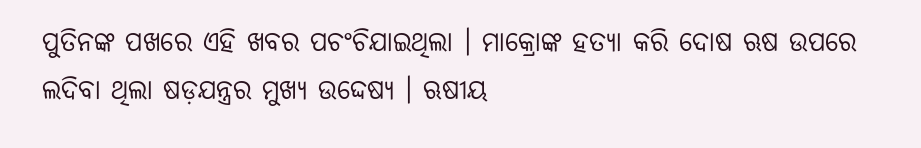ପୁତିନଙ୍କ ପଖରେ ଏହି ଖବର ପଚଂଚିଯାଇଥିଲା । ମାକ୍ରୋଙ୍କ ହତ୍ୟା କରି ଦୋଷ ଋଷ ଉପରେ ଲଦିବା ଥିଲା ଷଡ଼ଯନ୍ତ୍ରର ମୁଖ୍ୟ ଉଦ୍ଦେଷ୍ଯ । ଋଷୀୟ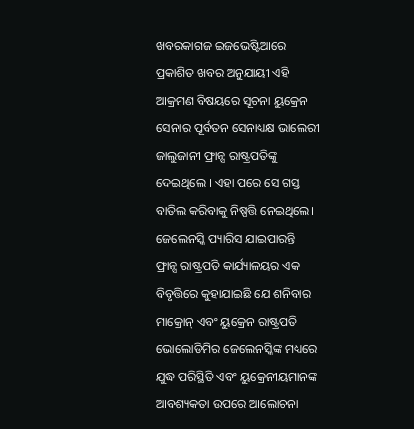ଖବରକାଗଜ ଇଜଭେଷ୍ଟିଆରେ ପ୍ରକାଶିତ ଖବର ଅନୁଯାୟୀ ଏହି ଆକ୍ରମଣ ବିଷୟରେ ସୂଚନା ୟୁକ୍ରେନ ସେନାର ପୂର୍ବତନ ସେନାଧ୍ୟକ୍ଷ ଭାଲେରୀ ଜାଲୁଜାନୀ ଫ୍ରାନ୍ସ ରାଷ୍ଟ୍ରପତିଙ୍କୁ ଦେଇଥିଲେ । ଏହା ପରେ ସେ ଗସ୍ତ ବାତିଲ କରିବାକୁ ନିଷ୍ପତ୍ତି ନେଇଥିଲେ।
ଜେଲେନସ୍କି ପ୍ୟାରିସ ଯାଇପାରନ୍ତି
ଫ୍ରାନ୍ସ ରାଷ୍ଟ୍ରପତି କାର୍ଯ୍ୟାଳୟର ଏକ ବିବୃତ୍ତିରେ କୁହାଯାଇଛି ଯେ ଶନିବାର ମାକ୍ରୋନ୍ ଏବଂ ୟୁକ୍ରେନ ରାଷ୍ଟ୍ରପତି ଭୋଲୋଡିମିର ଜେଲେନସ୍କିଙ୍କ ମଧ୍ୟରେ ଯୁଦ୍ଧ ପରିସ୍ଥିତି ଏବଂ ୟୁକ୍ରେନୀୟମାନଙ୍କ ଆବଶ୍ୟକତା ଉପରେ ଆଲୋଚନା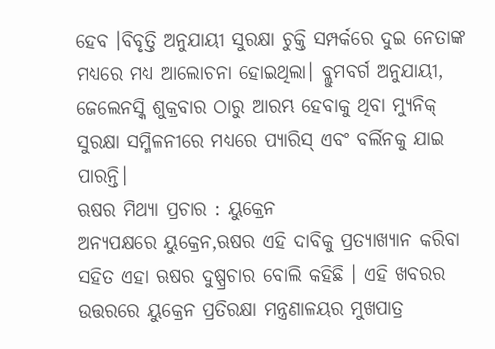ହେବ ।ବିବୃତ୍ତି ଅନୁଯାୟୀ ସୁରକ୍ଷା ଚୁକ୍ତି ସମ୍ପର୍କରେ ଦୁଇ ନେତାଙ୍କ ମଧ୍ୟରେ ମଧ୍ୟ ଆଲୋଚନା ହୋଇଥିଲା। ବ୍ଲୁମବର୍ଗ ଅନୁଯାୟୀ, ଜେଲେନସ୍କି ଶୁକ୍ରବାର ଠାରୁ ଆରମ୍ଭ ହେବାକୁ ଥିବା ମ୍ୟୁନିକ୍ ସୁରକ୍ଷା ସମ୍ମିଳନୀରେ ମଧ୍ୟରେ ପ୍ୟାରିସ୍ ଏବଂ ବର୍ଲିନକୁ ଯାଇ ପାରନ୍ତି।
ଋଷର ମିଥ୍ୟା ପ୍ରଚାର : ୟୁକ୍ରେନ
ଅନ୍ୟପକ୍ଷରେ ୟୁକ୍ରେନ,ଋଷର ଏହି ଦାବିକୁ ପ୍ରତ୍ୟାଖ୍ୟାନ କରିବା ସହିତ ଏହା ଋଷର ଦୁଷ୍ପ୍ରଚାର ବୋଲି କହିଛି । ଏହି ଖବରର ଉତ୍ତରରେ ୟୁକ୍ରେନ ପ୍ରତିରକ୍ଷା ମନ୍ତ୍ରଣାଳୟର ମୁଖପାତ୍ର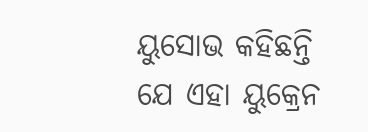ୟୁସୋଭ କହିଛନ୍ତି ଯେ ଏହା ୟୁକ୍ରେନ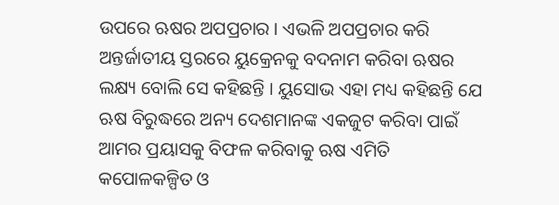ଉପରେ ଋଷର ଅପପ୍ରଚାର । ଏଭଳି ଅପପ୍ରଚାର କରି ଅନ୍ତର୍ଜାତୀୟ ସ୍ତରରେ ୟୁକ୍ରେନକୁ ବଦନାମ କରିବା ଋଷର ଲକ୍ଷ୍ୟ ବୋଲି ସେ କହିଛନ୍ତି । ୟୁସୋଭ ଏହା ମଧ୍ୟ କହିଛନ୍ତି ଯେ ଋଷ ବିରୁଦ୍ଧରେ ଅନ୍ୟ ଦେଶମାନଙ୍କ ଏକଜୁଟ କରିବା ପାଇଁ ଆମର ପ୍ରୟାସକୁ ବିଫଳ କରିବାକୁ ଋଷ ଏମିତି କପୋଳକଳ୍ପିତ ଓ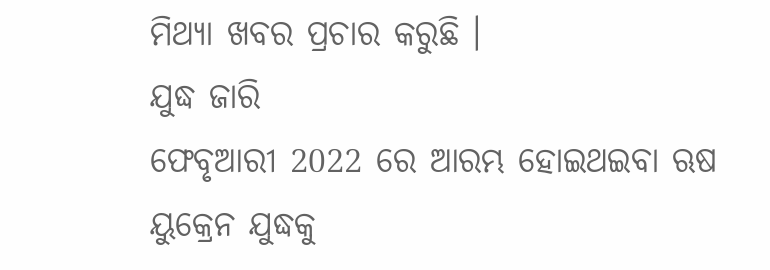ମିଥ୍ୟା ଖବର ପ୍ରଚାର କରୁଛି ।
ଯୁଦ୍ଧ ଜାରି
ଫେବୃଆରୀ 2022 ରେ ଆରମ୍ଭ ହୋଇଥଇବା ଋଷ ୟୁକ୍ରେନ ଯୁଦ୍ଧକୁ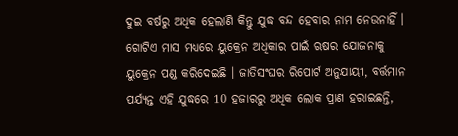ଦୁଇ ବର୍ଷରୁ ଅଧିକ ହେଲାଣି କିନ୍ତୁ ଯୁଦ୍ଧ ବନ୍ଦ ହେବାର ନାମ ନେଉନାହିଁ । ଗୋଟିଏ ମାସ ମଧ୍ୟରେ ୟୁକ୍ରେନ ଅଧିକାର ପାଇଁ ଋଷର ଯୋଜନାକୁ ୟୁକ୍ରେନ ପଣ୍ଡ କରିଦେଇଛି । ଜାତିସଂଘର ରିପୋର୍ଟ ଅନୁଯାୟୀ, ବର୍ତ୍ତମାନ ପର୍ଯ୍ୟନ୍ତ ଏହି ଯୁଦ୍ଧରେ 10 ହଜାରରୁ ଅଧିକ ଲୋକ ପ୍ରାଣ ହରାଇଛନ୍ତି,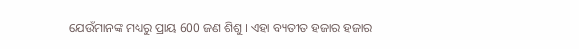ଯେଉଁମାନଙ୍କ ମଧ୍ୟରୁ ପ୍ରାୟ 600 ଜଣ ଶିଶୁ । ଏହା ବ୍ୟତୀତ ହଜାର ହଜାର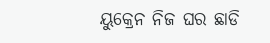ୟୁକ୍ରେନ ନିଜ ଘର ଛାଡି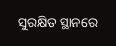ସୁରକ୍ଷିତ ସ୍ଥାନରେ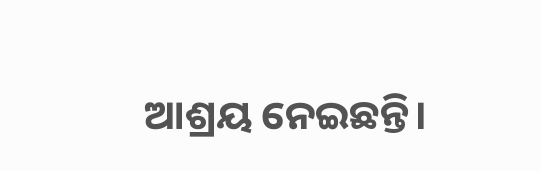ଆଶ୍ରୟ ନେଇଛନ୍ତି।